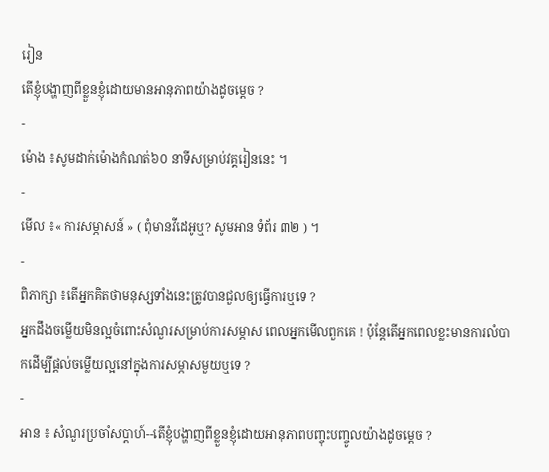រៀន
តើខ្ញុំបង្ហាញពីខ្លួនខ្ញុំដោយមានអានុភាពយ៉ាងដូចម្ដេច ?
-
ម៉ោង ៖សូមដាក់ម៉ោងកំណត់៦០ នាទីសម្រាប់វគ្គរៀននេះ ។
-
មើល ៖« ការសម្ភាសន៍ » ( ពុំមានវីដេអូឬ? សូមអាន ទំព័រ ៣២ ) ។
-
ពិភាក្សា ៖តើអ្នកគិតថាមនុស្សទាំងនេះត្រូវបានជួលឲ្យធ្វើការឬទេ ?
អ្នកដឹងចម្លើយមិនល្អចំពោះសំណួរសម្រាប់ការសម្ភាស ពេលអ្នកមើលពួកគេ ! ប៉ុន្តែតើអ្នកពេលខ្លះមានការលំបាកដើម្បីផ្ដល់ចម្លើយល្អនៅក្នុងការសម្ភាសមួយឬទេ ?
-
អាន ៖ សំណួរប្រចាំសប្ដាហ៍--តើខ្ញុំបង្ហាញពីខ្លួនខ្ញុំដោយអានុភាពបញ្ចុះបញ្ចូលយ៉ាងដូចម្ដេច ?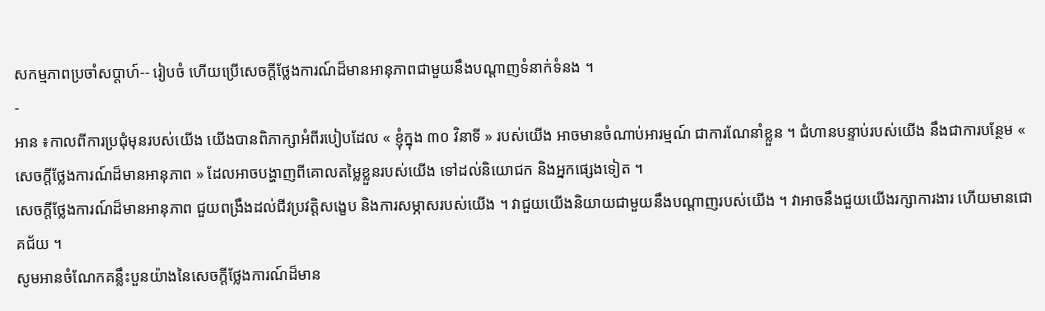សកម្មភាពប្រចាំសប្ដាហ៍-- រៀបចំ ហើយប្រើសេចក្ដីថ្លែងការណ៍ដ៏មានអានុភាពជាមួយនឹងបណ្ដាញទំនាក់ទំនង ។
-
អាន ៖កាលពីការប្រជុំមុនរបស់យើង យើងបានពិភាក្សាអំពីរបៀបដែល « ខ្ញុំក្នុង ៣០ វិនាទី » របស់យើង អាចមានចំណាប់អារម្មណ៍ ជាការណែនាំខ្លួន ។ ជំហានបន្ទាប់របស់យើង នឹងជាការបន្ថែម « សេចក្ដីថ្លែងការណ៍ដ៏មានអានុភាព » ដែលអាចបង្ហាញពីគោលតម្លៃខ្លួនរបស់យើង ទៅដល់និយោជក និងអ្នកផ្សេងទៀត ។
សេចក្ដីថ្លែងការណ៍ដ៏មានអានុភាព ជួយពង្រឹងដល់ជីវប្រវត្តិសង្ខេប និងការសម្ភាសរបស់យើង ។ វាជួយយើងនិយាយជាមួយនឹងបណ្ដាញរបស់យើង ។ វាអាចនឹងជួយយើងរក្សាការងារ ហើយមានជោគជ័យ ។
សូមអានចំណែកគន្លឹះបួនយ៉ាងនៃសេចក្ដីថ្លែងការណ៍ដ៏មាន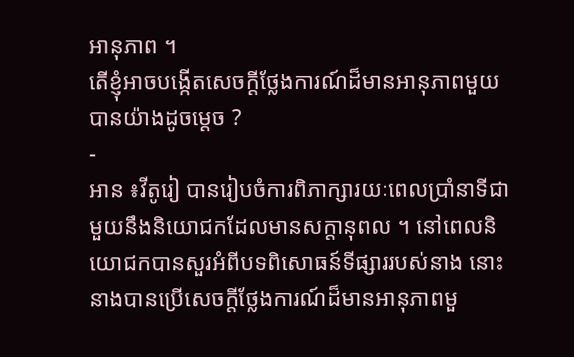អានុភាព ។
តើខ្ញុំអាចបង្កើតសេចក្ដីថ្លែងការណ៍ដ៏មានអានុភាពមួយ បានយ៉ាងដូចម្ដេច ?
-
អាន ៖វីតូរៀ បានរៀបចំការពិភាក្សារយៈពេលប្រាំនាទីជាមួយនឹងនិយោជកដែលមានសក្ដានុពល ។ នៅពេលនិយោជកបានសួរអំពីបទពិសោធន៍ទីផ្សាររបស់នាង នោះនាងបានប្រើសេចក្ដីថ្លែងការណ៍ដ៏មានអានុភាពមួ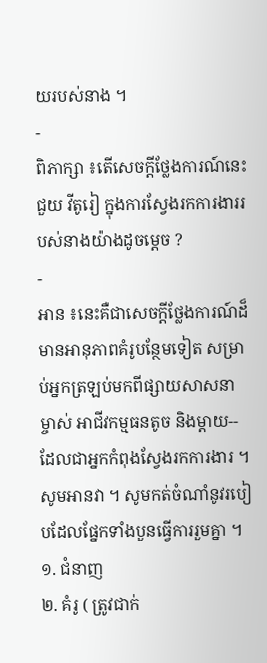យរបស់នាង ។
-
ពិភាក្សា ៖តើសេចក្ដីថ្លែងការណ៍នេះជួយ វីតូរៀ ក្នុងការស្វែងរកការងាររបស់នាងយ៉ាងដូចម្ដេច ?
-
អាន ៖នេះគឺជាសេចក្ដីថ្លែងការណ៍ដ៏មានអានុភាពគំរូបន្ថែមទៀត សម្រាប់អ្នកត្រឡប់មកពីផ្សាយសាសនា ម្ចាស់ អាជីវកម្មធនតូច និងម្ដាយ-- ដែលជាអ្នកកំពុងស្វែងរកការងារ ។ សូមអានវា ។ សូមកត់ចំណាំនូវរបៀបដែលផ្នែកទាំងបួនធ្វើការរួមគ្នា ។
១. ជំនាញ
២. គំរូ ( ត្រូវជាក់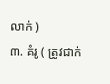លាក់ )
៣. គំរូ ( ត្រូវជាក់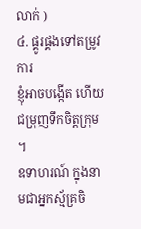លាក់ )
៤. ផ្គូរផ្គងទៅតម្រូវការ
ខ្ញុំអាចបង្កើត ហើយជម្រុញទឹកចិត្តក្រុម ។
ឧទាហរណ៍ ក្នុងនាមជាអ្នកស្ម័គ្រចិ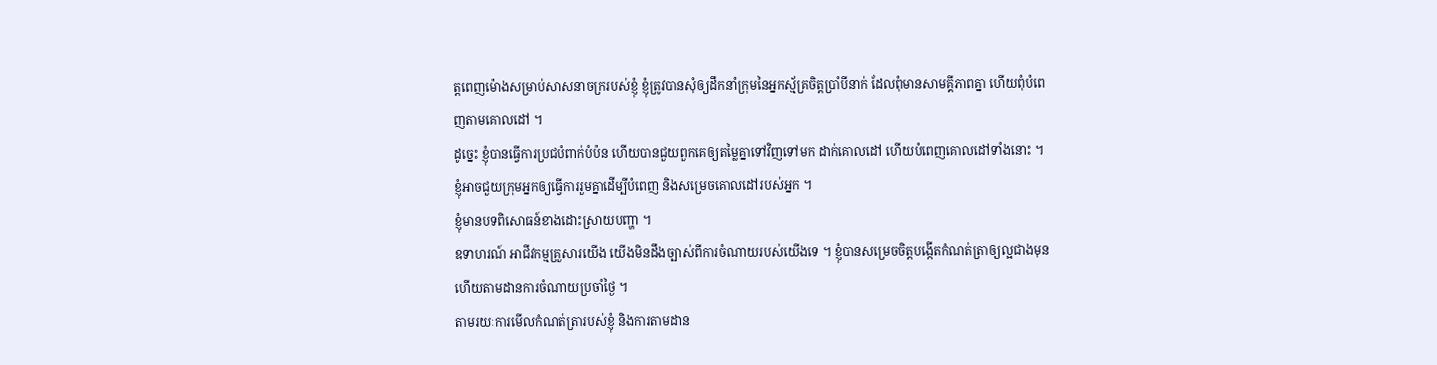ត្តពេញម៉ោងសម្រាប់សាសនាចក្ររបស់ខ្ញុំ ខ្ញុំត្រូវបានសុំឲ្យដឹកនាំក្រុមនៃអ្នកស្ម័គ្រចិត្តប្រាំបីនាក់ ដែលពុំមានសាមគ្គីភាពគ្នា ហើយពុំបំពេញតាមគោលដៅ ។
ដូច្នេះ ខ្ញុំបានធ្វើការប្រជបំពាក់បំប៉ន ហើយបានជួយពួកគេឲ្យតម្លៃគ្នាទៅវិញទៅមក ដាក់គោលដៅ ហើយបំពេញគោលដៅទាំងនោះ ។
ខ្ញុំអាចជួយក្រុមអ្នកឲ្យធ្វើការរួមគ្នាដើម្បីបំពេញ និងសម្រេចគោលដៅរបស់អ្នក ។
ខ្ញុំមានបទពិសោធន៍ខាងដោះស្រាយបញ្ហា ។
ឧទាហរណ៍ អាជីវកម្មគ្រួសារយើង យើងមិនដឹងច្បាស់ពីការចំណាយរបស់យើងទេ ។ ខ្ញុំបានសម្រេចចិត្តបង្កើតកំណត់ត្រាឲ្យល្អជាងមុន ហើយតាមដានការចំណាយប្រចាំថ្ងៃ ។
តាមរយៈការមើលកំណត់ត្រារបស់ខ្ញុំ និងការតាមដាន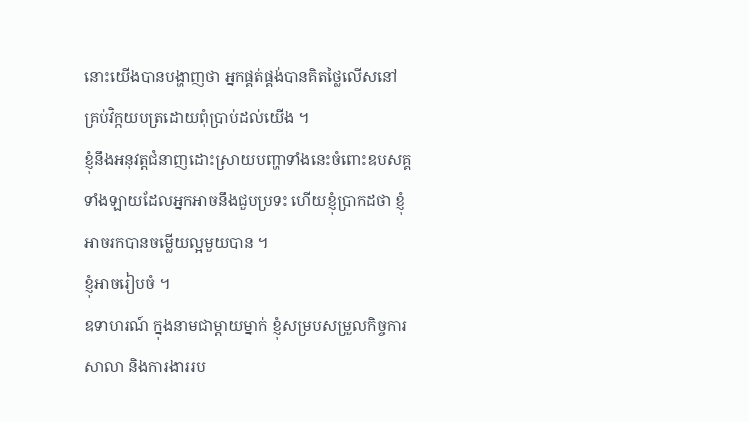នោះយើងបានបង្ហាញថា អ្នកផ្គត់ផ្គង់បានគិតថ្លៃលើសនៅគ្រប់វិក្កយបត្រដោយពុំប្រាប់ដល់យើង ។
ខ្ញុំនឹងអនុវត្តជំនាញដោះស្រាយបញ្ហាទាំងនេះចំពោះឧបសគ្គទាំងឡាយដែលអ្នកអាចនឹងជួបប្រទះ ហើយខ្ញុំប្រាកដថា ខ្ញុំអាចរកបានចម្លើយល្អមួយបាន ។
ខ្ញុំអាចរៀបចំ ។
ឧទាហរណ៍ ក្នុងនាមជាម្តាយម្នាក់ ខ្ញុំសម្របសម្រួលកិច្ចការសាលា និងការងាររប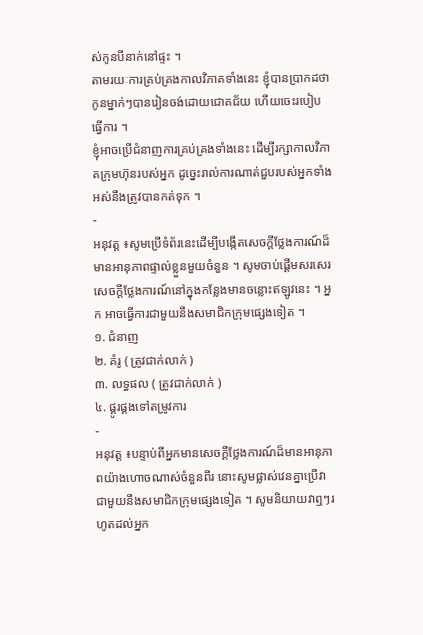ស់កូនបីនាក់នៅផ្ទះ ។
តាមរយៈការគ្រប់គ្រងកាលវិភាគទាំងនេះ ខ្ញុំបានប្រាកដថា កូនម្នាក់ៗបានរៀនចង់ដោយជោគជ័យ ហើយចេះរបៀបធ្វើការ ។
ខ្ញុំអាចប្រើជំនាញការគ្រប់គ្រងទាំងនេះ ដើម្បីរក្សាកាលវិភាគក្រុមហ៊ុនរបស់អ្នក ដូច្នេះរាល់ការណាត់ជួបរបស់អ្នកទាំងអស់នឹងត្រូវបានកត់ទុក ។
-
អនុវត្ត ៖សូមប្រើទំព័រនេះដើម្បីបង្កើតសេចក្ដីថ្លែងការណ៍ដ៏មានអានុភាពផ្ទាល់ខ្លួនមួយចំនួន ។ សូមចាប់ផ្ដើមសរសេរសេចក្តីថ្លែងការណ៍នៅក្នុងកន្លែងមានចន្លោះឥឡូវនេះ ។ អ្នក អាចធ្វើការជាមួយនឹងសមាជិកក្រុមផ្សេងទៀត ។
១. ជំនាញ
២. គំរូ ( ត្រូវជាក់លាក់ )
៣. លទ្ធផល ( ត្រូវជាក់លាក់ )
៤. ផ្គូរផ្គងទៅតម្រូវការ
-
អនុវត្ត ៖បន្ទាប់ពីអ្នកមានសេចក្ដីថ្លែងការណ៍ដ៏មានអានុភាពយ៉ាងហោចណាស់ចំនួនពីរ នោះសូមផ្លាស់វេនគ្នាប្រើវាជាមួយនឹងសមាជិកក្រុមផ្សេងទៀត ។ សូមនិយាយវាឮៗរហូតដល់អ្នក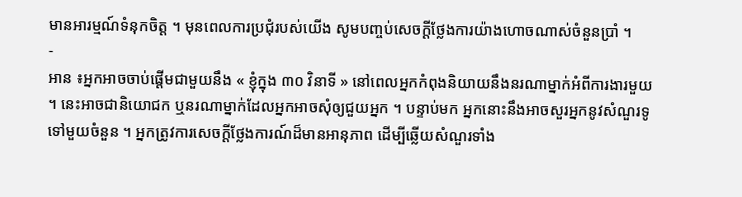មានអារម្មណ៍ទំនុកចិត្ត ។ មុនពេលការប្រជុំរបស់យើង សូមបញ្ចប់សេចក្ដីថ្លែងការយ៉ាងហោចណាស់ចំនួនប្រាំ ។
-
អាន ៖អ្នកអាចចាប់ផ្ដើមជាមួយនឹង « ខ្ញុំក្នុង ៣០ វិនាទី » នៅពេលអ្នកកំពុងនិយាយនឹងនរណាម្នាក់អំពីការងារមួយ ។ នេះអាចជានិយោជក ឬនរណាម្នាក់ដែលអ្នកអាចសុំឲ្យជួយអ្នក ។ បន្ទាប់មក អ្នកនោះនឹងអាចសួរអ្នកនូវសំណួរទូទៅមួយចំនួន ។ អ្នកត្រូវការសេចក្ដីថ្លែងការណ៍ដ៏មានអានុភាព ដើម្បីឆ្លើយសំណួរទាំង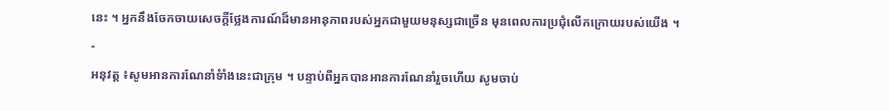នេះ ។ អ្នកនឹងចែកចាយសេចក្ដីថ្លែងការណ៍ដ៏មានអានុភាពរបស់អ្នកជាមួយមនុស្សជាច្រើន មុនពេលការប្រជុំលើកក្រោយរបស់យើង ។
-
អនុវត្ត ៖សូមអានការណែនាំទំាំងនេះជាក្រុម ។ បន្ទាប់ពីអ្នកបានអានការណែនាំរួចហើយ សូមចាប់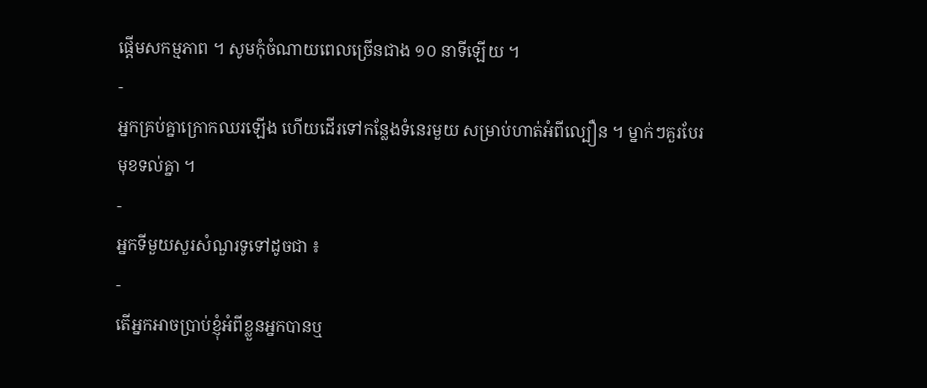ផ្ដើមសកម្មភាព ។ សូមកុំចំណាយពេលច្រើនជាង ១០ នាទីឡើយ ។
-
អ្នកគ្រប់គ្នាក្រោកឈរឡើង ហើយដើរទៅកន្លែងទំនេរមួយ សម្រាប់ហាត់អំពីល្បឿន ។ ម្នាក់ៗគួរបែរមុខទល់គ្នា ។
-
អ្នកទីមួយសួរសំណួរទូទៅដូចជា ៖
-
តើអ្នកអាចប្រាប់ខ្ញុំអំពីខ្លួនអ្នកបានឬ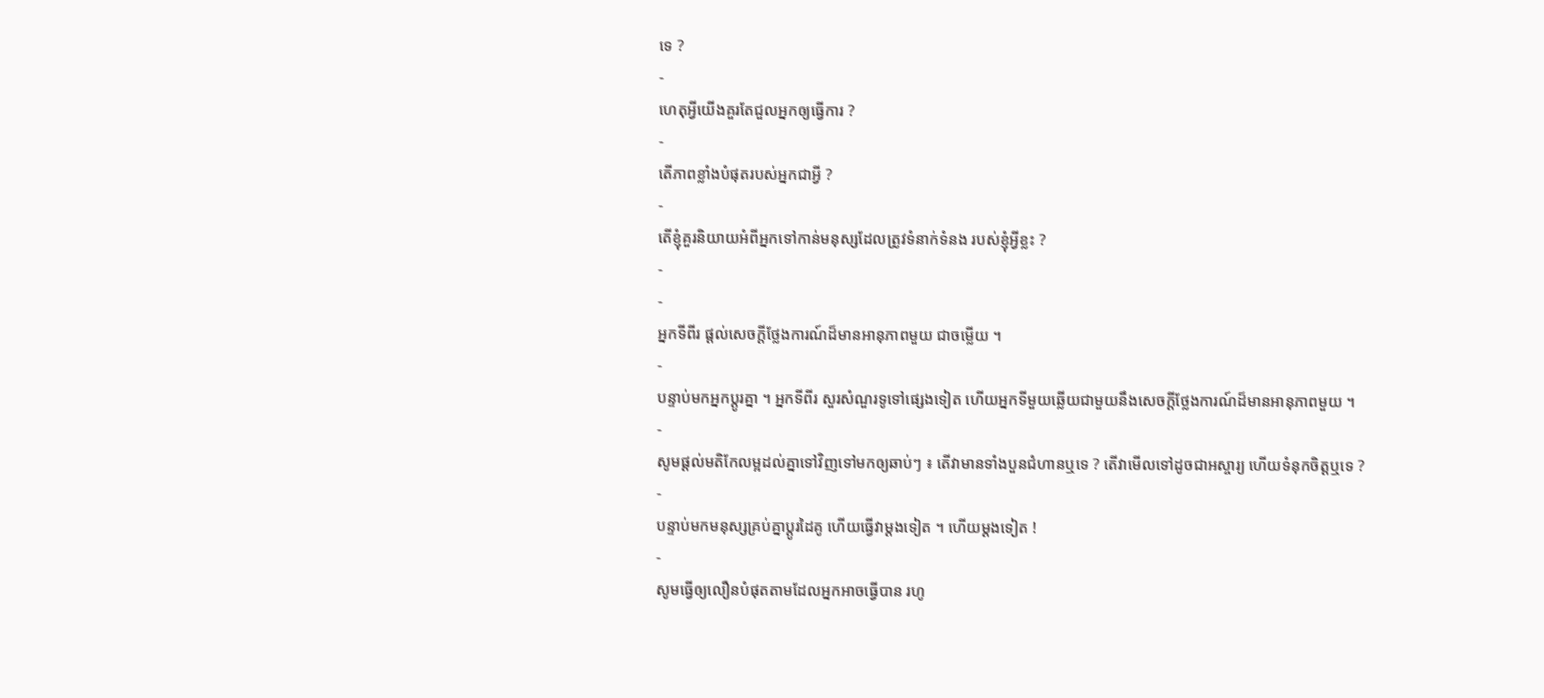ទេ ?
-
ហេតុអ្វីយើងគួរតែជួលអ្នកឲ្យធ្វើការ ?
-
តើភាពខ្លាំងបំផុតរបស់អ្នកជាអ្វី ?
-
តើខ្ញុំគួរនិយាយអំពីអ្នកទៅកាន់មនុស្សដែលត្រូវទំនាក់ទំនង របស់ខ្ញុំអ្វីខ្លះ ?
-
-
អ្នកទីពីរ ផ្ដល់សេចក្ដីថ្លែងការណ៍ដ៏មានអានុភាពមួយ ជាចម្លើយ ។
-
បន្ទាប់មកអ្នកប្ដូរគ្នា ។ អ្នកទីពីរ សួរសំណួរទូទៅផ្សេងទៀត ហើយអ្នកទីមួយឆ្លើយជាមួយនឹងសេចក្ដីថ្លែងការណ៍ដ៏មានអានុភាពមួយ ។
-
សូមផ្ដល់មតិកែលម្អដល់គ្នាទៅវិញទៅមកឲ្យឆាប់ៗ ៖ តើវាមានទាំងបួនជំហានឬទេ ? តើវាមើលទៅដូចជាអស្ចារ្យ ហើយទំនុកចិត្តឬទេ ?
-
បន្ទាប់មកមនុស្សគ្រប់គ្នាប្ដូរដៃគូ ហើយធ្វើវាម្ដងទៀត ។ ហើយម្ដងទៀត !
-
សូមធ្វើឲ្យលឿនបំផុតតាមដែលអ្នកអាចធ្វើបាន រហូ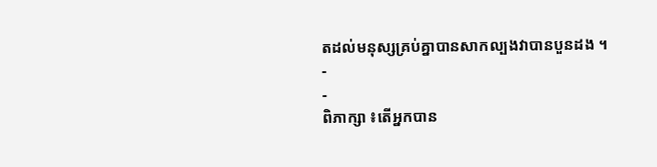តដល់មនុស្សគ្រប់គ្នាបានសាកល្បងវាបានបួនដង ។
-
-
ពិភាក្សា ៖តើអ្នកបាន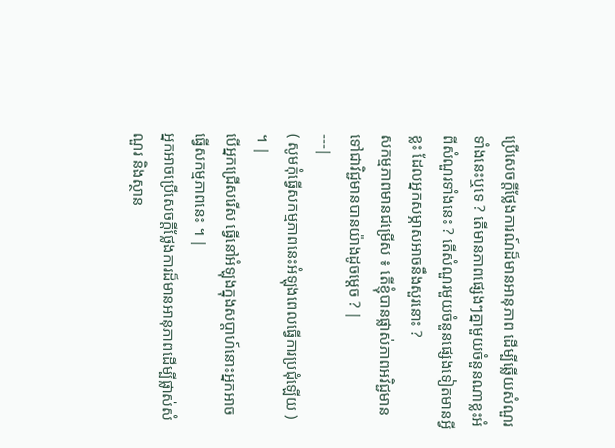ប្រើសេចក្ដីថ្លែងការណ៍ដ៏មានអានុភាព ដើម្បីឆ្លើយសំណួរទាំងនេះឬទេ ? តើមានភាពផ្សេងៗគ្នាមួយចំនួនណាខ្លះអំពីសំណួរទាំងនេះ ? តើសំណួរមួយចំនួនផ្សេងទៀតមានអ្វីខ្លះ ដែលអ្នកសម្ភាសអាចនឹងសួរនោះ ?
សកម្មភាពមានជម្រើស ៖ តើខ្ញុំបានផ្លាស់ភាពអវិជ្ជមានទៅជាវិជ្ជមានបានយ៉ាងដូចម្ដេច ? |
---|
( សូមកុំធ្វើសកម្មភាពនេះអំឡុងពេលធ្វើការប្រជុំឡើយ ) ។ |
បើអ្នកជ្រើសរើស ធ្វើនៅអំឡុងក្នុងសប្តាហ៍នោះអ្នកអាចធ្វើសកម្មភាពនេះ ។ |
អ្នកអាចប្រើសេចក្ដីថ្លែងការដ៏មានអានុភាពដើម្បីផ្លាស់សំណួរ និងស្ថាន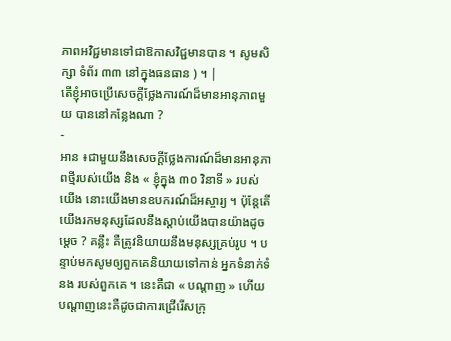ភាពអវិជ្ជមានទៅជាឱកាសវិជ្ជមានបាន ។ សូមសិក្សា ទំព័រ ៣៣ នៅក្នុងធនធាន ) ។ |
តើខ្ញុំអាចប្រើសេចក្ដីថ្លែងការណ៍ដ៏មានអានុភាពមួយ បាននៅកន្លែងណា ?
-
អាន ៖ជាមួយនឹងសេចក្ដីថ្លែងការណ៍ដ៏មានអានុភាពថ្មីរបស់យើង និង « ខ្ញុំក្នុង ៣០ វិនាទី » របស់យើង នោះយើងមានឧបករណ៍ដ៏អស្ចារ្យ ។ ប៉ុន្តែតើយើងរកមនុស្សដែលនឹងស្ដាប់យើងបានយ៉ាងដូចម្ដេច ? គន្លឹះ គឺត្រូវនិយាយនឹងមនុស្សគ្រប់រូប ។ បន្ទាប់មកសូមឲ្យពួកគេនិយាយទៅកាន់ អ្នកទំនាក់ទំនង របស់ពួកគេ ។ នេះគឺជា « បណ្ដាញ » ហើយបណ្តាញនេះគឺដូចជាការជ្រើរើសក្រុ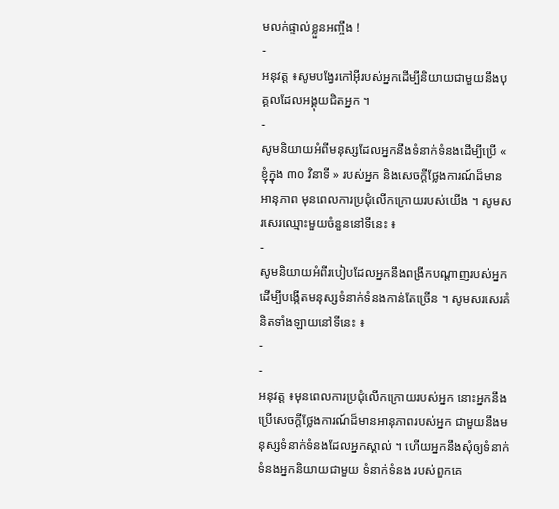មលក់ផ្ទាល់ខ្លួនអញ្ចឹង !
-
អនុវត្ត ៖សូមបង្វែរកៅអ៊ីរបស់អ្នកដើម្បីនិយាយជាមួយនឹងបុគ្គលដែលអង្គុយជិតអ្នក ។
-
សូមនិយាយអំពីមនុស្សដែលអ្នកនឹងទំនាក់ទំនងដើម្បីប្រើ « ខ្ញុំក្នុង ៣០ វិនាទី » របស់អ្នក និងសេចក្ដីថ្លែងការណ៍ដ៏មានអានុភាព មុនពេលការប្រជុំលើកក្រោយរបស់យើង ។ សូមសរសេរឈ្មោះមួយចំនួននៅទីនេះ ៖
-
សូមនិយាយអំពីរបៀបដែលអ្នកនឹងពង្រីកបណ្ដាញរបស់អ្នកដើម្បីបង្កើតមនុស្សទំនាក់ទំនងកាន់តែច្រើន ។ សូមសរសេរគំនិតទាំងឡាយនៅទីនេះ ៖
-
-
អនុវត្ត ៖មុនពេលការប្រជុំលើកក្រោយរបស់អ្នក នោះអ្នកនឹងប្រើសេចក្ដីថ្លែងការណ៍ដ៏មានអានុភាពរបស់អ្នក ជាមួយនឹងមនុស្សទំនាក់ទំនងដែលអ្នកស្គាល់ ។ ហើយអ្នកនឹងសុំឲ្យទំនាក់ទំនងអ្នកនិយាយជាមួយ ទំនាក់ទំនង របស់ពួកគេ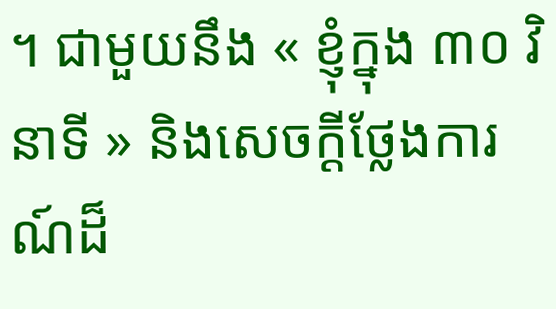។ ជាមួយនឹង « ខ្ញុំក្នុង ៣០ វិនាទី » និងសេចក្ដីថ្លែងការណ៍ដ៏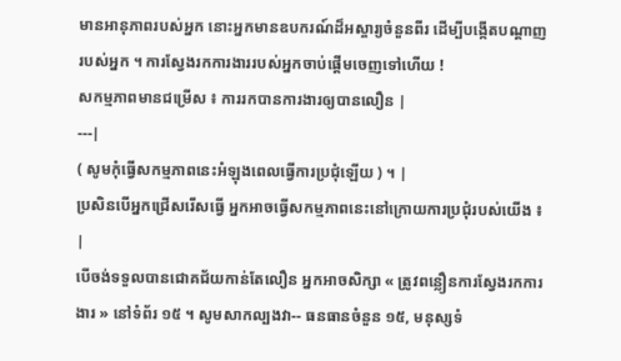មានអានុភាពរបស់អ្នក នោះអ្នកមានឧបករណ៍ដ៏អស្ចារ្យចំនួនពីរ ដើម្បីបង្កើតបណ្ដាញរបស់អ្នក ។ ការស្វែងរកការងាររបស់អ្នកចាប់ផ្ដើមចេញទៅហើយ !
សកម្មភាពមានជម្រើស ៖ ការរកបានការងារឲ្យបានលឿន |
---|
( សូមកុំធ្វើសកម្មភាពនេះអំឡុងពេលធ្វើការប្រជុំឡើយ ) ។ |
ប្រសិនបើអ្នកជ្រើសរើសធ្វើ អ្នកអាចធ្វើសកម្មភាពនេះនៅក្រោយការប្រជុំរបស់យើង ៖ |
បើចង់ទទួលបានជោគជ័យកាន់តែលឿន អ្នកអាចសិក្សា « ត្រូវពន្លឿនការស្វែងរកការងារ » នៅទំព័រ ១៥ ។ សូមសាកល្បងវា-- ធនធានចំនួន ១៥, មនុស្សទំ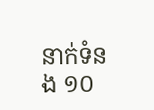នាក់ទំនង ១០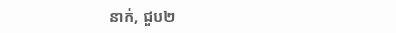នាក់, ជួប២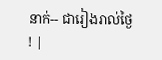នាក់-- ជារៀងរាល់ថ្ងៃ ! |